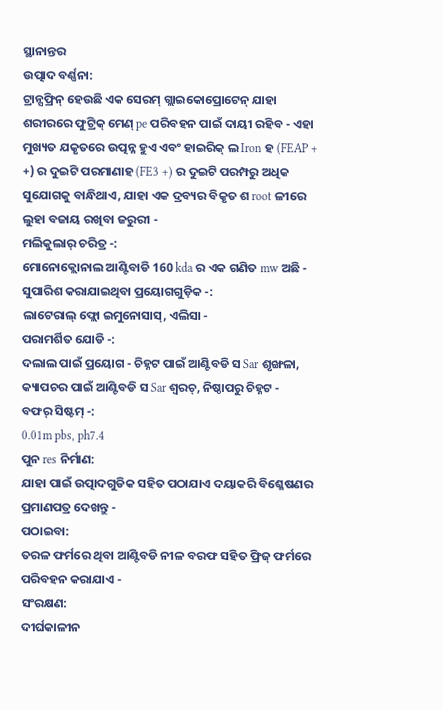ସ୍ଥାନାନ୍ତର
ଉତ୍ପାଦ ବର୍ଣ୍ଣନା:
ଟ୍ରାନ୍ସଫ୍ରିନ୍ ହେଉଛି ଏକ ସେରମ୍ ଗ୍ଲାଇକୋପ୍ରୋଟେନ୍ ଯାହା ଶରୀରରେ ଫୁଟ୍ରିକ୍ ମେଣ୍ pe ପରିବହନ ପାଇଁ ଦାୟୀ ରହିବ - ଏହା ମୁଖ୍ୟତ ଯକୃତରେ ଉତ୍ପନ୍ନ ହୁଏ ଏବଂ ହାଇରିକ୍ ଲ Iron ହ (FEAP + +) ର ଦୁଇଟି ପରମାଣାହ (FE3 +) ର ଦୁଇଟି ପରମ୍ପରୁ ଅଧିକ ସୁଯୋଗକୁ ବାନ୍ଧିଥାଏ, ଯାହା ଏକ ଦ୍ରବ୍ୟର ବିକୃତ ଶ root ଳୀରେ ଲୁହା ବଜାୟ ରଖିବା ଜରୁରୀ -
ମଲିକୁଲାର୍ ଚରିତ୍ର -:
ମୋନୋକ୍ଲୋନାଲ ଆଣ୍ଟିବାଡି 160 kda ର ଏକ ଗଣିତ mw ଅଛି -
ସୁପାରିଶ କରାଯାଇଥିବା ପ୍ରୟୋଗଗୁଡ଼ିକ -:
ଲାଟେରାଲ୍ ଫ୍ଲୋ ଇମୁନୋସାସ୍, ଏଲିସା -
ପରାମର୍ଶିତ ଯୋଡି -:
ଦଲାଲ ପାଇଁ ପ୍ରୟୋଗ - ଚିହ୍ନଟ ପାଇଁ ଆଣ୍ଟିବଡି ସ Sar ଶୃଙ୍ଖଳା, କ୍ୟାପଚର ପାଇଁ ଆଣ୍ଟିବଡି ସ Sar ଶ୍ୱରଚ୍, ନିଷ୍ଠାପରୁ ଚିହ୍ନଟ -
ବଫର୍ ସିଷ୍ଟମ୍ -:
0.01m pbs, ph7.4
ପୁନ res ନିର୍ମାଣ:
ଯାହା ପାଇଁ ଉତ୍ପାଦଗୁଡିକ ସହିତ ପଠାଯାଏ ଦୟାକରି ବିଶ୍ଳେଷଣର ପ୍ରମାଣପତ୍ର ଦେଖନ୍ତୁ -
ପଠାଇବା:
ତରଳ ଫର୍ମରେ ଥିବା ଆଣ୍ଟିବଡି ନୀଳ ବରଫ ସହିତ ଫ୍ରିଜ୍ ଫର୍ମରେ ପରିବହନ କରାଯାଏ -
ସଂରକ୍ଷଣ:
ଦୀର୍ଘକାଳୀନ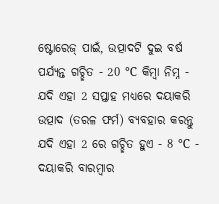ଷ୍ଟୋରେଜ୍ ପାଇଁ, ଉତ୍ପାଦଟି ଦୁଇ ବର୍ଷ ପର୍ଯ୍ୟନ୍ତ ଗଚ୍ଛିତ - 20 ℃ କିମ୍ବା ନିମ୍ନ -
ଯଦି ଏହା 2 ସପ୍ତାହ ମଧ୍ୟରେ ଦୟାକରି ଉତ୍ପାଦ (ତରଳ ଫର୍ମ) ବ୍ୟବହାର କରନ୍ତୁ ଯଦି ଏହା 2 ରେ ଗଚ୍ଛିତ ହୁଏ - 8 ℃ -
ଦୟାକରି ବାରମ୍ବାର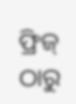ଫ୍ରିଜ୍ ଠାରୁ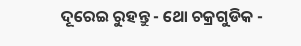ଦୂରେଇ ରୁହନ୍ତୁ - ଥୋ ଚକ୍ରଗୁଡିକ -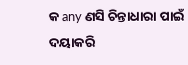କ any ଣସି ଚିନ୍ତାଧାରା ପାଇଁ ଦୟାକରି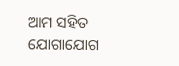ଆମ ସହିତ ଯୋଗାଯୋଗ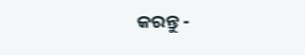କରନ୍ତୁ -